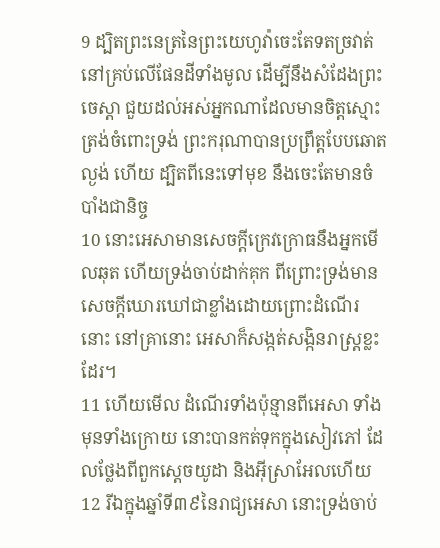9 ដ្បិតព្រះនេត្រនៃព្រះយេហូវ៉ាចេះតែទតច្រវាត់ នៅគ្រប់លើផែនដីទាំងមូល ដើម្បីនឹងសំដែងព្រះចេស្តា ជួយដល់អស់អ្នកណាដែលមានចិត្តស្មោះត្រង់ចំពោះទ្រង់ ព្រះករុណាបានប្រព្រឹត្តបែបឆោតល្ងង់ ហើយ ដ្បិតពីនេះទៅមុខ នឹងចេះតែមានចំបាំងជានិច្ច
10 នោះអេសាមានសេចក្ដីក្រេវក្រោធនឹងអ្នកមើលឆុត ហើយទ្រង់ចាប់ដាក់គុក ពីព្រោះទ្រង់មានសេចក្ដីឃោរឃៅជាខ្លាំងដោយព្រោះដំណើរនោះ នៅគ្រានោះ អេសាក៏សង្កត់សង្កិនរាស្ត្រខ្លះដែរ។
11 ហើយមើល ដំណើរទាំងប៉ុន្មានពីអេសា ទាំងមុនទាំងក្រោយ នោះបានកត់ទុកក្នុងសៀវភៅ ដែលថ្លែងពីពួកស្តេចយូដា និងអ៊ីស្រាអែលហើយ
12 រីឯក្នុងឆ្នាំទី៣៩នៃរាជ្យអេសា នោះទ្រង់ចាប់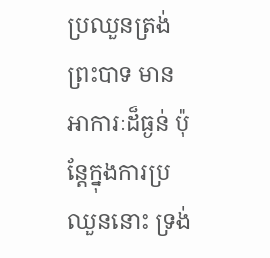ប្រឈួនត្រង់ព្រះបាទ មានអាការៈដ៏ធ្ងន់ ប៉ុន្តែក្នុងការប្រឈួននោះ ទ្រង់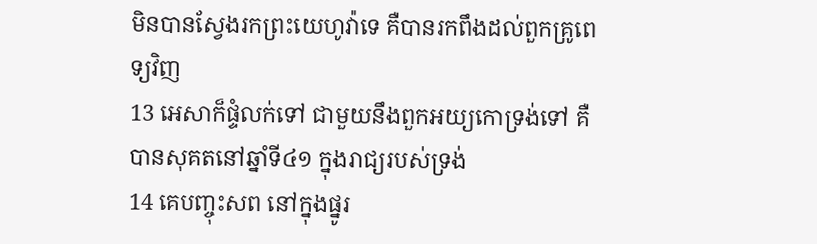មិនបានស្វែងរកព្រះយេហូវ៉ាទេ គឺបានរកពឹងដល់ពួកគ្រូពេទ្យវិញ
13 អេសាក៏ផ្ទំលក់ទៅ ជាមួយនឹងពួកអយ្យកោទ្រង់ទៅ គឺបានសុគតនៅឆ្នាំទី៤១ ក្នុងរាជ្យរបស់ទ្រង់
14 គេបញ្ចុះសព នៅក្នុងផ្នូរ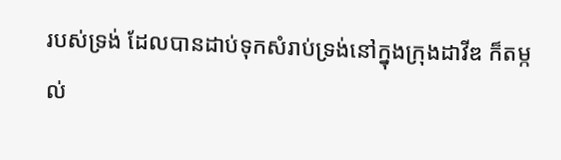របស់ទ្រង់ ដែលបានដាប់ទុកសំរាប់ទ្រង់នៅក្នុងក្រុងដាវីឌ ក៏តម្កល់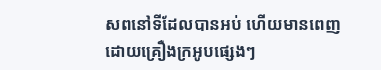សពនៅទីដែលបានអប់ ហើយមានពេញដោយគ្រឿងក្រអូបផ្សេងៗ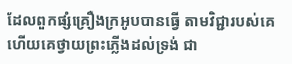ដែលពួកផ្សំគ្រឿងក្រអូបបានធ្វើ តាមវិជ្ជារបស់គេ ហើយគេថ្វាយព្រះភ្លើងដល់ទ្រង់ ជា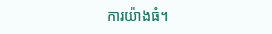ការយ៉ាងធំ។